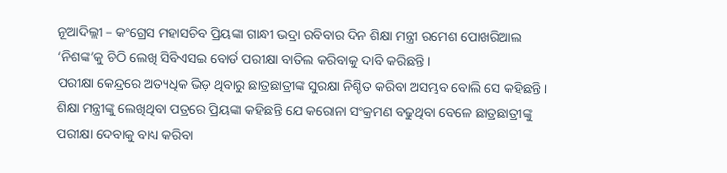ନୂଆଦିଲ୍ଲୀ – କଂଗ୍ରେସ ମହାସଚିବ ପ୍ରିୟଙ୍କା ଗାନ୍ଧୀ ଭଦ୍ରା ରବିବାର ଦିନ ଶିକ୍ଷା ମନ୍ତ୍ରୀ ରମେଶ ପୋଖରିଆଲ ‘ନିଶଙ୍କ’କୁ ଚିଠି ଲେଖି ସିବିଏସଇ ବୋର୍ଡ ପରୀକ୍ଷା ବାତିଲ କରିବାକୁ ଦାବି କରିଛନ୍ତି।
ପରୀକ୍ଷା କେନ୍ଦ୍ରରେ ଅତ୍ୟଧିକ ଭିଡ଼ ଥିବାରୁ ଛାତ୍ରଛାତ୍ରୀଙ୍କ ସୁରକ୍ଷା ନିଶ୍ଚିତ କରିବା ଅସମ୍ଭବ ବୋଲି ସେ କହିଛନ୍ତି।
ଶିକ୍ଷା ମନ୍ତ୍ରୀଙ୍କୁ ଲେଖିଥିବା ପତ୍ରରେ ପ୍ରିୟଙ୍କା କହିଛନ୍ତି ଯେ କରୋନା ସଂକ୍ରମଣ ବଢୁଥିବା ବେଳେ ଛାତ୍ରଛାତ୍ରୀଙ୍କୁ ପରୀକ୍ଷା ଦେବାକୁ ବାଧ୍ୟ କରିବା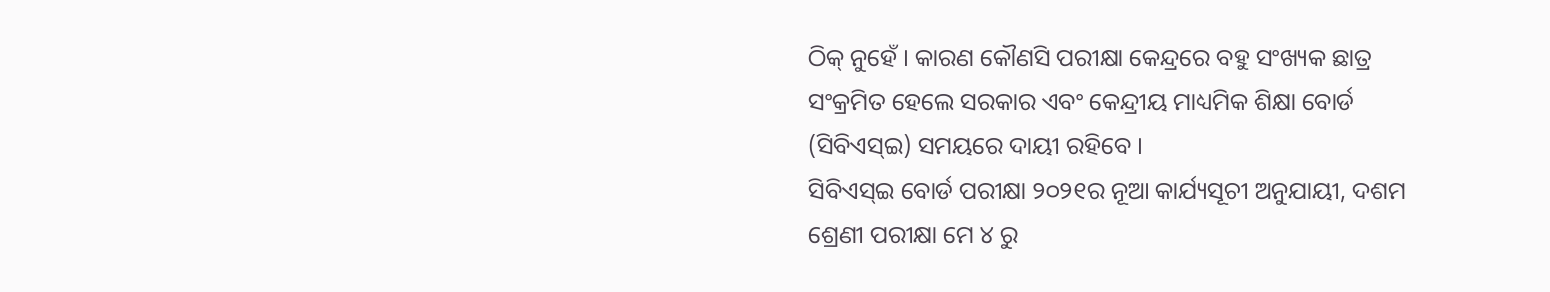ଠିକ୍ ନୁହେଁ । କାରଣ କୌଣସି ପରୀକ୍ଷା କେନ୍ଦ୍ରରେ ବହୁ ସଂଖ୍ୟକ ଛାତ୍ର ସଂକ୍ରମିତ ହେଲେ ସରକାର ଏବଂ କେନ୍ଦ୍ରୀୟ ମାଧ୍ୟମିକ ଶିକ୍ଷା ବୋର୍ଡ (ସିବିଏସ୍ଇ) ସମୟରେ ଦାୟୀ ରହିବେ ।
ସିବିଏସ୍ଇ ବୋର୍ଡ ପରୀକ୍ଷା ୨୦୨୧ର ନୂଆ କାର୍ଯ୍ୟସୂଚୀ ଅନୁଯାୟୀ, ଦଶମ ଶ୍ରେଣୀ ପରୀକ୍ଷା ମେ ୪ ରୁ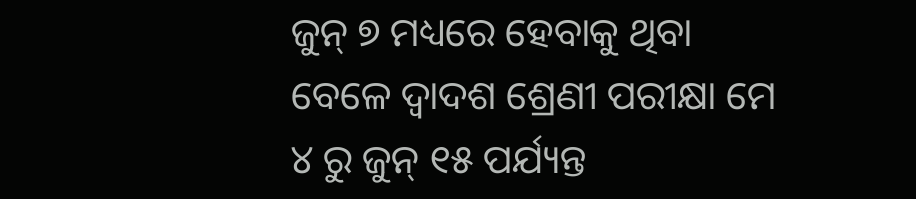ଜୁନ୍ ୭ ମଧ୍ୟରେ ହେବାକୁ ଥିବା ବେଳେ ଦ୍ୱାଦଶ ଶ୍ରେଣୀ ପରୀକ୍ଷା ମେ ୪ ରୁ ଜୁନ୍ ୧୫ ପର୍ଯ୍ୟନ୍ତ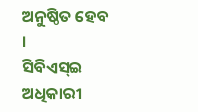ଅନୁଷ୍ଠିତ ହେବ ।
ସିବିଏସ୍ଇ ଅଧିକାରୀ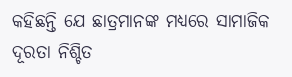କହିଛନ୍ତି ଯେ ଛାତ୍ରମାନଙ୍କ ମଧ୍ୟରେ ସାମାଜିକ ଦୂରତା ନିଶ୍ଚିତ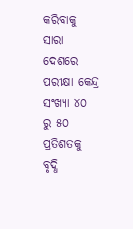କରିବାକୁ ସାରା ଦେଶରେ ପରୀକ୍ଷା କେନ୍ଦ୍ର ସଂଖ୍ୟା ୪୦ ରୁ ୫୦ ପ୍ରତିଶତକୁ ବୃଦ୍ଧି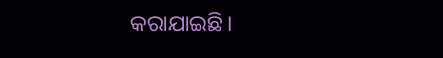କରାଯାଇଛି।